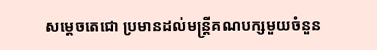សម្តេចតេជោ ប្រមានដល់មន្ត្រីគណបក្សមួយចំនួន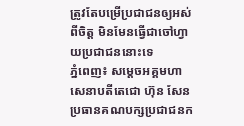ត្រូវតែបម្រើប្រជាជនឲ្យអស់ពីចិត្ត មិនមែនធ្វើជាចៅហ្វាយប្រជាជននោះទេ
ភ្នំពេញ៖ សម្តេចអគ្គមហាសេនាបតីតេជោ ហ៊ុន សែន ប្រធានគណបក្សប្រជាជនក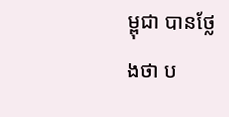ម្ពុជា បានថ្លែងថា ប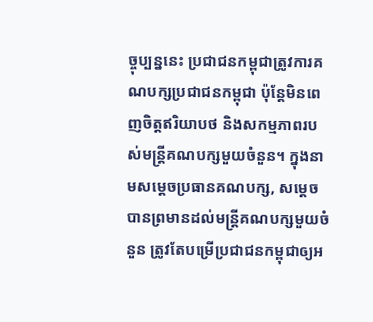ច្ចុប្បន្ននេះ ប្រជាជនកម្ពុជាត្រូវការគណបក្សប្រជាជនកម្ពុជា ប៉ុន្តែមិនពេញចិត្តឥរិយាបថ និងសកម្មភាពរបស់មន្ត្រីគណបក្សមួយចំនួន។ ក្នុងនាមសម្ដេចប្រធានគណបក្ស, សម្តេចបានព្រមានដល់មន្ត្រីគណបក្សមួយចំនួន ត្រូវតែបម្រើប្រជាជនកម្ពុជាឲ្យអ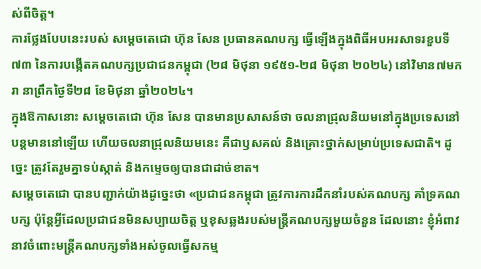ស់ពីចិត្ត។
ការថ្លែងបែបនេះរបស់ សម្តេចតេជោ ហ៊ុន សែន ប្រធានគណបក្ស ធ្វើឡើងក្នុងពិធីអបអរសាទរខួបទី៧៣ នៃការបង្កើតគណបក្សប្រជាជនកម្ពុជា (២៨ មិថុនា ១៩៥១-២៨ មិថុនា ២០២៤) នៅវិមាន៧មករា នាព្រឹកថ្ងៃទី២៨ ខែមិថុនា ឆ្នាំ២០២៤។
ក្នុងឱកាសនោះ សម្ដេចតេជោ ហ៊ុន សែន បានមានប្រសាសន៍ថា ចលនាជ្រុលនិយមនៅក្នុងប្រទេសនៅបន្តមាននៅឡើយ ហើយចលនាជ្រុលនិយមនេះ គឺជាឫសគល់ និងគ្រោះថ្នាក់សម្រាប់ប្រទេសជាតិ។ ដូច្នេះ ត្រូវតែរួមគ្នាទប់ស្កាត់ និងកម្ទេចឲ្យបានជាដាច់ខាត។
សម្ដេចតេជោ បានបញ្ជាក់យ៉ាងដូច្នេះថា «ប្រជាជនកម្ពុជា ត្រូវការការដឹកនាំរបស់គណបក្ស គាំទ្រគណបក្ស ប៉ុន្តែអ្វីដែលប្រជាជនមិនសប្បាយចិត្ត ឬខុសឆ្លងរបស់មន្ត្រីគណបក្សមួយចំនួន ដែលនោះ ខ្ញុំអំពាវនាវចំពោះមន្ត្រីគណបក្សទាំងអស់ចូលធ្វើសកម្ម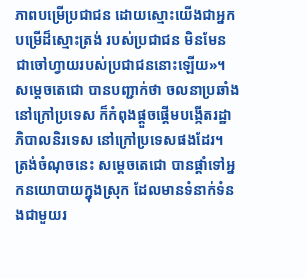ភាពបម្រើប្រជាជន ដោយស្មោះយើងជាអ្នកបម្រើដ៏ស្មោះត្រង់ របស់ប្រជាជន មិនមែនជាចៅហ្វាយរបស់ប្រជាជននោះឡើយ»។
សម្ដេចតេជោ បានបញ្ជាក់ថា ចលនាប្រឆាំងនៅក្រៅប្រទេស ក៏កំពុងផ្ដួចផ្ដើមបង្កើតរដ្ឋាភិបាលនិរទេស នៅក្រៅប្រទេសផងដែរ។ ត្រង់ចំណុចនេះ សម្ដេចតេជោ បានផ្ដាំទៅអ្នកនយោបាយក្នុងស្រុក ដែលមានទំនាក់ទំនងជាមួយរ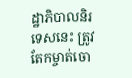ដ្ឋាភិបាលនិរទេសនេះ ត្រូវតែកម្ចាត់ចោ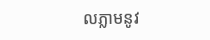លភ្លាមនូវ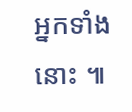អ្នកទាំងនោះ ៕